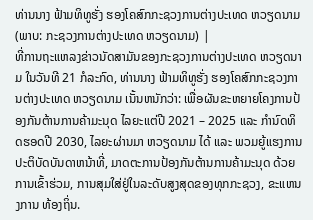ທ່ານນາງ ຟ້າມທິທູຮັ່ງ ຮອງໂຄສົກກະຊວງການຕ່າງປະເທດ ຫວຽດນາມ (ພາບ: ກະຊວງການຕ່າງປະເທດ ຫວຽດນາມ) |
ທີ່ການຖະແຫລງຂ່າວນັດສາມັນຂອງກະຊວງການຕ່າງປະເທດ ຫວຽດນາມ ໃນວັນທີ 21 ກໍລະກົດ, ທ່ານນາງ ຟ້າມທິທູຮັ່ງ ຮອງໂຄສົກກະຊວງການຕ່າງປະເທດ ຫວຽດນາມ ເນັ້ນຫນັກວ່າ: ເພື່ອຜັນຂະຫຍາຍໂຄງການປ້ອງກັນຕ້ານການຄ້າມະນຸດ ໄລຍະແຕ່ປີ 2021 – 2025 ແລະ ກຳນົດທິດຮອດປີ 2030, ໄລຍະຜ່ານມາ ຫວຽດນາມ ໄດ້ ແລະ ພວມຍູ້ແຮງການປະຕິບັດບັນດາຫນ້າທີ່, ມາດຕະການປ້ອງກັນຕ້ານການຄ້າມະນຸດ ດ້ວຍການເຂົ້າຮ່ວມ, ການສຸມໃສ່ຢູ່ໃນລະດັບສູງສຸດຂອງທຸກກະຊວງ, ຂະແຫນງການ ທ້ອງຖິ່ນ.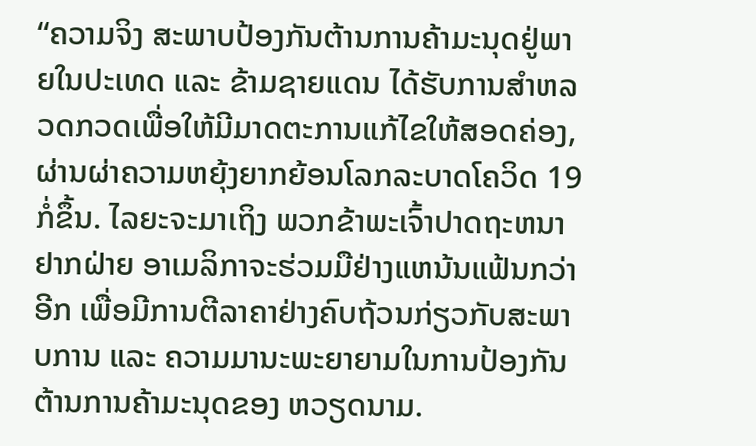“ຄວາມຈິງ ສະພາບປ້ອງກັນຕ້ານການຄ້າມະນຸດຢູ່ພາຍໃນປະເທດ ແລະ ຂ້າມຊາຍແດນ ໄດ້ຮັບການສຳຫລວດກວດເພື່ອໃຫ້ມີມາດຕະການແກ້ໄຂໃຫ້ສອດຄ່ອງ, ຜ່ານຜ່າຄວາມຫຍຸ້ງຍາກຍ້ອນໂລກລະບາດໂຄວິດ 19 ກໍ່ຂຶ້ນ. ໄລຍະຈະມາເຖິງ ພວກຂ້າພະເຈົ້າປາດຖະຫນາຢາກຝ່າຍ ອາເມລິກາຈະຮ່ວມມືຢ່າງແຫນ້ນແຟ້ນກວ່າອີກ ເພື່ອມີການຕີລາຄາຢ່າງຄົບຖ້ວນກ່ຽວກັບສະພາບການ ແລະ ຄວາມມານະພະຍາຍາມໃນການປ້ອງກັນຕ້ານການຄ້າມະນຸດຂອງ ຫວຽດນາມ.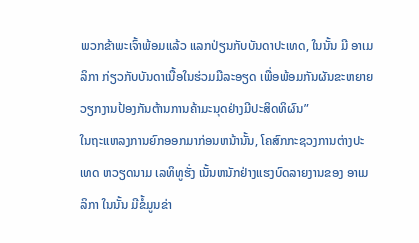ພວກຂ້າພະເຈົ້າພ້ອມແລ້ວ ແລກປ່ຽນກັບບັນດາປະເທດ, ໃນນັ້ນ ມີ ອາເມລິກາ ກ່ຽວກັບບັນດາເນື້ອໃນຮ່ວມມືລະອຽດ ເພື່ອພ້ອມກັນຜັນຂະຫຍາຍວຽກງານປ້ອງກັນຕ້ານການຄ້າມະນຸດຢ່າງມີປະສິດທິຜົນ”
ໃນຖະແຫລງການຍົກອອກມາກ່ອນຫນ້ານັ້ນ, ໂຄສົກກະຊວງການຕ່າງປະເທດ ຫວຽດນາມ ເລທິທູຮັ່ງ ເນັ້ນຫນັກຢ່າງແຮງບົດລາຍງານຂອງ ອາເມລິກາ ໃນນັ້ນ ມີຂໍ້ມູນຂ່າ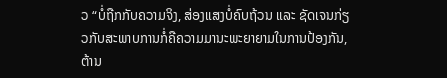ວ “ບໍ່ຖືກກັບຄວາມຈິງ, ສ່ອງແສງບໍ່ຄົບຖ້ວນ ແລະ ຊັດເຈນກ່ຽວກັບສະພາບການກໍ່ຄືຄວາມມານະພະຍາຍາມໃນການປ້ອງກັນ, ຕ້ານ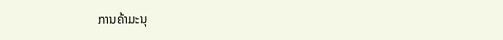ການຄ້າມະນຸ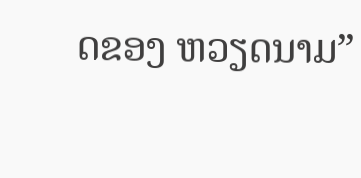ດຂອງ ຫວຽດນາມ”